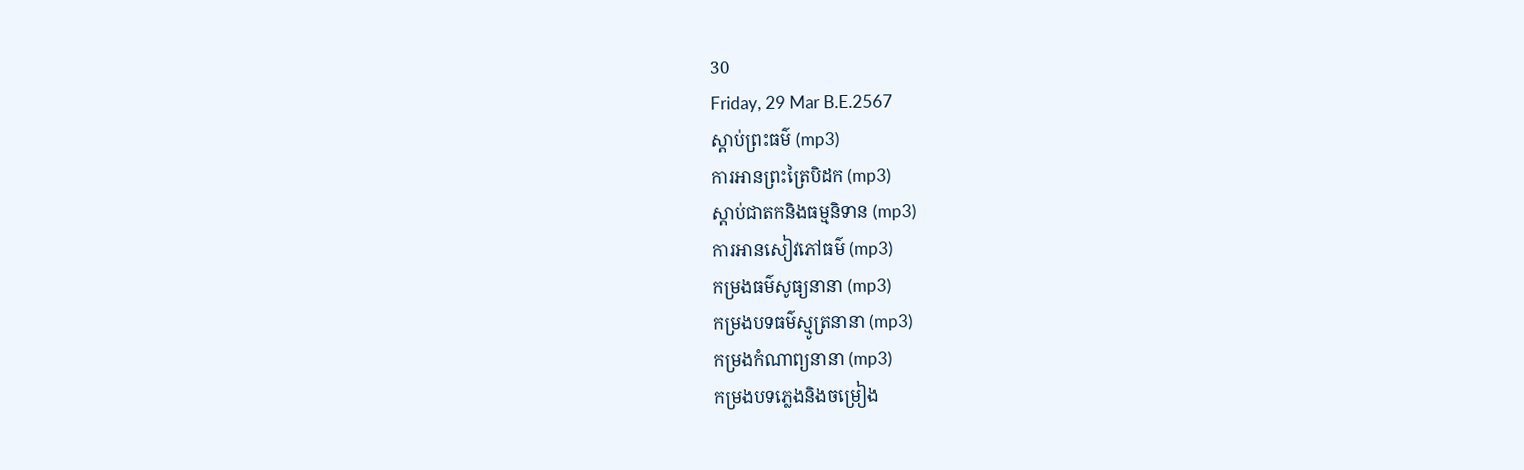30
Friday, 29 Mar B.E.2567
ស្តាប់ព្រះធម៌ (mp3)
ការអានព្រះត្រៃបិដក (mp3)
ស្តាប់ជាតកនិងធម្មនិទាន (mp3)
ការអានសៀវភៅធម៌ (mp3)
កម្រងធម៌សូធ្យនានា (mp3)
កម្រងបទធម៌ស្មូត្រនានា (mp3)
កម្រងកំណាព្យនានា (mp3)
កម្រងបទភ្លេងនិងចម្រៀង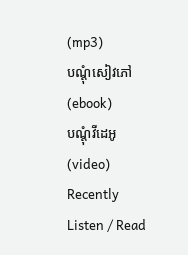(mp3)
បណ្តុំសៀវភៅ (ebook)
បណ្តុំវីដេអូ (video)
Recently Listen / Read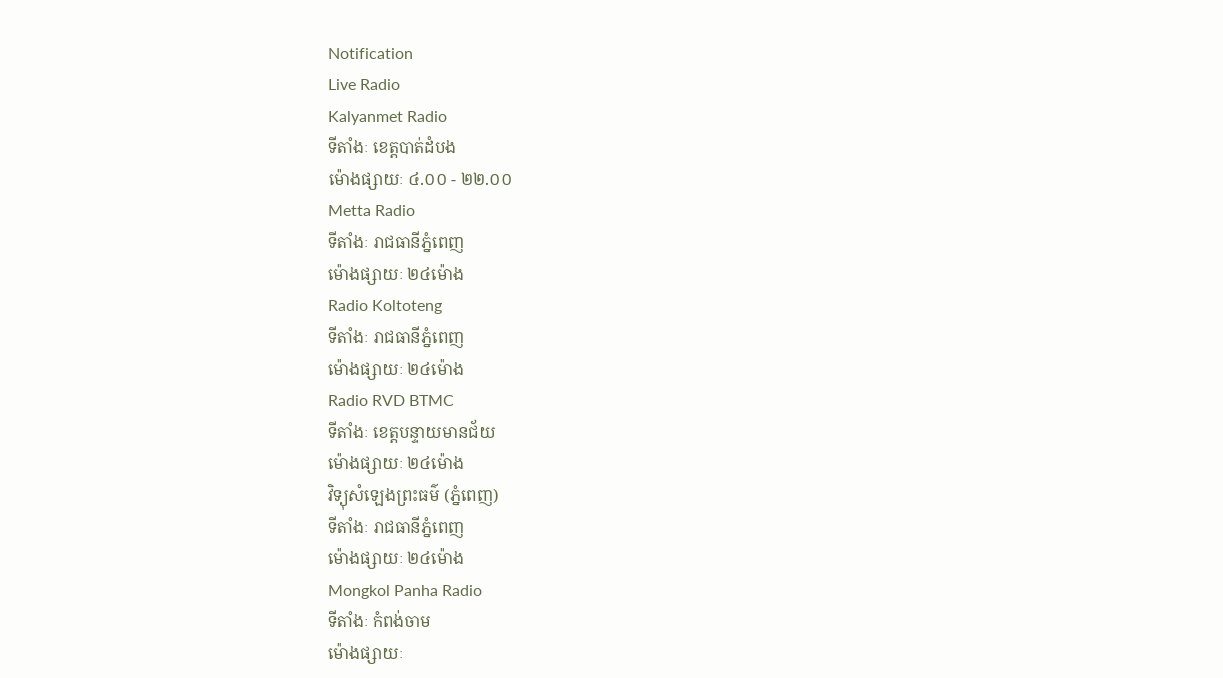Notification
Live Radio
Kalyanmet Radio
ទីតាំងៈ ខេត្តបាត់ដំបង
ម៉ោងផ្សាយៈ ៤.០០ - ២២.០០
Metta Radio
ទីតាំងៈ រាជធានីភ្នំពេញ
ម៉ោងផ្សាយៈ ២៤ម៉ោង
Radio Koltoteng
ទីតាំងៈ រាជធានីភ្នំពេញ
ម៉ោងផ្សាយៈ ២៤ម៉ោង
Radio RVD BTMC
ទីតាំងៈ ខេត្តបន្ទាយមានជ័យ
ម៉ោងផ្សាយៈ ២៤ម៉ោង
វិទ្យុសំឡេងព្រះធម៌ (ភ្នំពេញ)
ទីតាំងៈ រាជធានីភ្នំពេញ
ម៉ោងផ្សាយៈ ២៤ម៉ោង
Mongkol Panha Radio
ទីតាំងៈ កំពង់ចាម
ម៉ោងផ្សាយៈ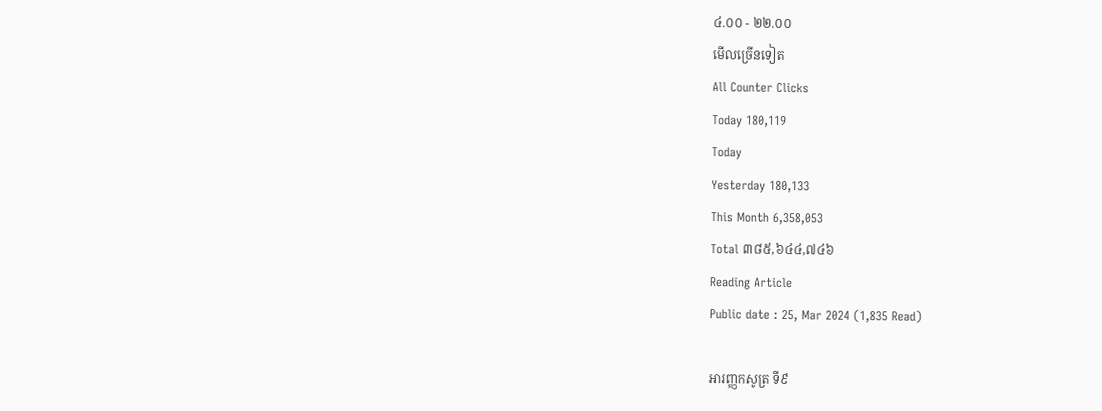៤.០០ - ២២.០០
មើលច្រើនទៀត
All Counter Clicks
Today 180,119
Today
Yesterday 180,133
This Month 6,358,053
Total ៣៨៥,៦៤៤,៧៤៦
Reading Article
Public date : 25, Mar 2024 (1,835 Read)

អារញ្ញកសូត្រ ទី៩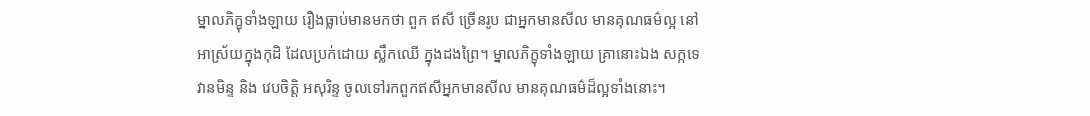ម្នាលភិក្ខុទាំងឡាយ រឿងធ្លាប់មានមកថា ពួក ឥសី ច្រើនរូប ជាអ្នកមានសីល មានគុណធម៌ល្អ នៅអាស្រ័យក្នុងកុដិ ដែលប្រក់ដោយ ស្លឹកឈើ ក្នុងដងព្រៃ។ ម្នាលភិក្ខុទាំងឡាយ គ្រានោះឯង សក្កទេវានមិន្ទ និង វេបចិត្តិ អសុរិន្ទ ចូលទៅរកពួកឥសីអ្នកមានសីល មានគុណធម៌ដ៏ល្អទាំងនោះ។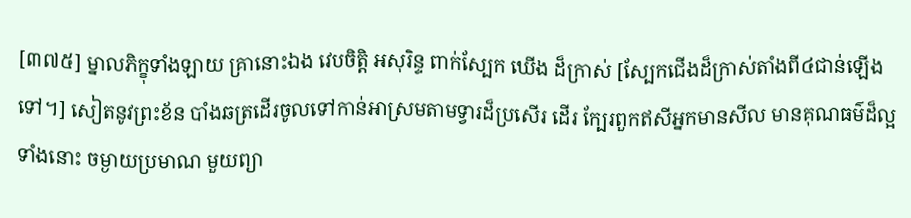[៣៧៥] ម្នាលភិក្ខុទាំងឡាយ គ្រានោះឯង វេបចិត្តិ អសុរិន្ទ ពាក់ស្បែក ឃើង ដ៏ក្រាស់ [ស្បែកជើងដ៏ក្រាស់តាំងពី៤ជាន់ឡើងទៅ។] សៀតនូវព្រះខ័ន បាំងឆត្រដើរចូលទៅកាន់អាស្រមតាមទ្វារដ៏ប្រសើរ ដើរ ក្បែរពួកឥសីអ្នកមានសីល មានគុណធម៌ដ៏ល្អទាំងនោះ ចម្ងាយប្រមាណ មួយព្យា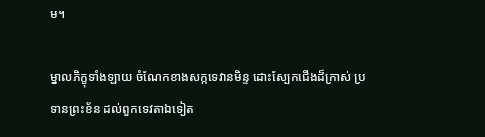ម។

ម្នាលភិក្ខុទាំងឡាយ ចំណែកខាងសក្កទេវានមិន្ទ ដោះស្បែកជើងដ៏ក្រាស់ ប្រទានព្រះខ័ន ដល់ពួកទេវតាឯទៀត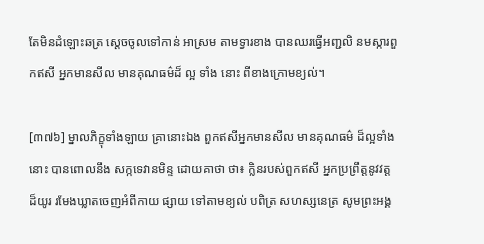តែមិនដំឡោះឆត្រ ស្តេចចូលទៅកាន់ អាស្រម តាមទ្វារខាង បានឈរធ្វើអញ្ជលិ នមស្ការពួកឥសី អ្នកមានសីល មានគុណធម៌ដ៏ ល្អ ទាំង នោះ ពីខាងក្រោមខ្យល់។

[៣៧៦] ម្នាលភិក្ខុទាំងឡាយ គ្រានោះឯង ពួកឥសីអ្នកមានសីល មានគុណធម៌ ដ៏ល្អទាំងនោះ បានពោលនឹង សក្កទេវានមិន្ទ ដោយគាថា ថា៖ ក្លិនរបស់ពួកឥសី អ្នកប្រព្រឹត្តនូវវត្តដ៏យូរ រមែងឃ្លាតចេញអំពីកាយ ផ្សាយ ទៅតាមខ្យល់ បពិត្រ សហស្សនេត្រ សូមព្រះអង្គ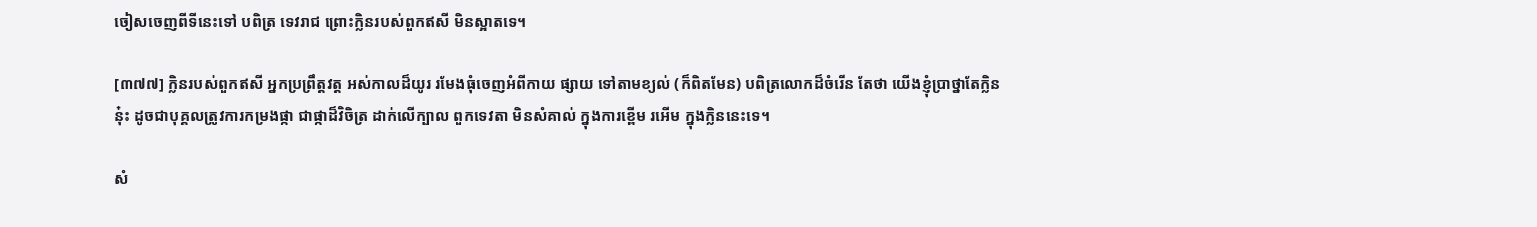ចៀសចេញពីទីនេះទៅ បពិត្រ ទេវរាជ ព្រោះក្លិនរបស់ពួកឥសី មិនស្អាតទេ។

[៣៧៧] ក្លិនរបស់ពួកឥសី អ្នកប្រព្រឹត្តវត្ត អស់កាលដ៏យូរ រមែងធុំចេញអំពីកាយ ផ្សាយ ទៅតាមខ្យល់ (ក៏ពិតមែន) បពិត្រលោកដ៏ចំរើន តែថា យើងខ្ញុំប្រាថ្នាតែក្លិននុ៎ះ ដូចជាបុគ្គលត្រូវការកម្រងផ្កា ជាផ្កាដ៏វិចិត្រ ដាក់លើក្បាល ពួកទេវតា មិនសំគាល់ ក្នុងការខ្ពើម រអើម ក្នុងក្លិននេះទេ។

សំ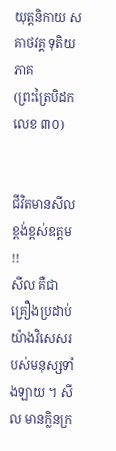យុត្តនិកាយ សគាថវគ្គ ទុតិយភាគ
(ព្រះត្រៃបិដក លេខ ៣០)


ជីវិតមានសីល ខ្ពង់ខ្ពស់ឧត្តម !!
សីល គឺជាគ្រឿងប្រដាប់យ៉ាងវិសេសរបស់មនុស្សទាំងឡាយ ។ សីល មានក្លិនក្រ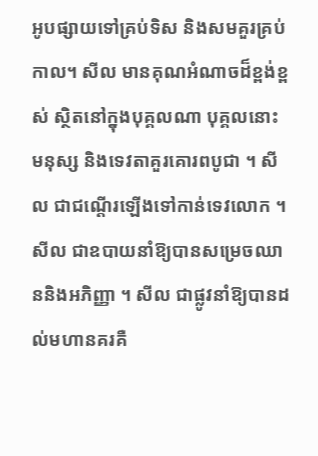អូបផ្សាយទៅគ្រប់ទិស និងសមគួរគ្រប់កាល។ សីល មានគុណអំណាចដ៏ខ្ពង់ខ្ពស់ ស្ថិតនៅក្នុងបុគ្គលណា បុគ្គលនោះ មនុស្ស និងទេវតាគួរគោរពបូជា ។ សីល ជាជណ្ដើរឡើងទៅកាន់ទេវលោក ។ សីល ជាឧបាយនាំឱ្យបានសម្រេចឈាននិងអភិញ្ញា ។ សីល ជាផ្លូវនាំឱ្យបានដល់មហានគរគឺ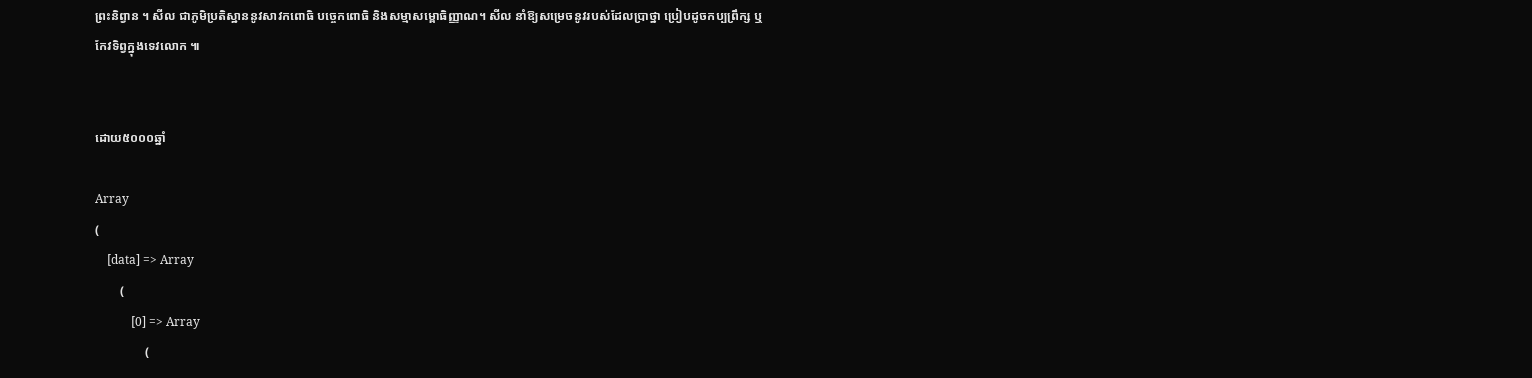ព្រះនិព្វាន ។ សីល ជាភូមិប្រតិស្ឋាននូវសាវកពោធិ បច្ចេកពោធិ និងសម្មាសម្ពោធិញ្ញាណ។ សីល នាំឱ្យសម្រេចនូវរបស់ដែលប្រាថ្នា ប្រៀបដូចកប្បព្រឹក្ស ឬកែវទិព្វក្នុងទេវលោក ៕


ដោយ៥០០០ឆ្នាំ

Array
(
    [data] => Array
        (
            [0] => Array
                (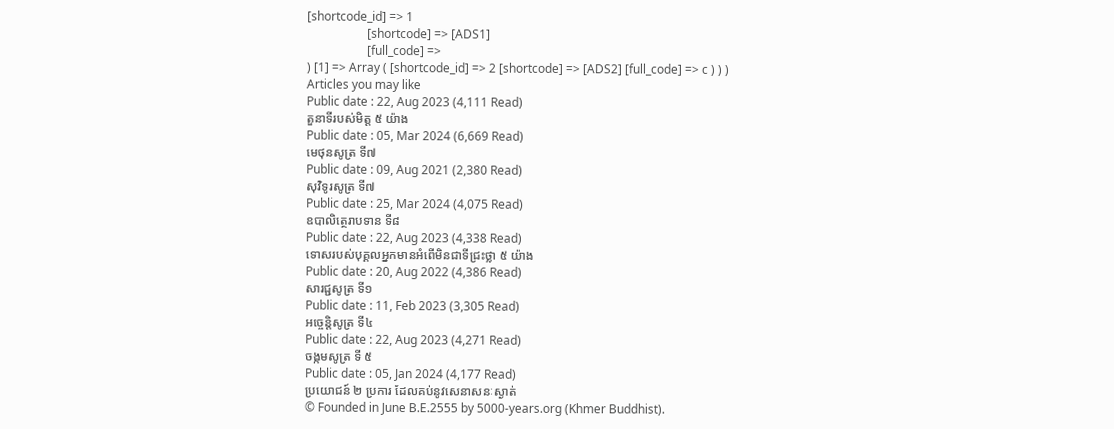[shortcode_id] => 1
                    [shortcode] => [ADS1]
                    [full_code] =>
) [1] => Array ( [shortcode_id] => 2 [shortcode] => [ADS2] [full_code] => c ) ) )
Articles you may like
Public date : 22, Aug 2023 (4,111 Read)
តួនាទីរបស់មិត្ត ៥ យ៉ាង
Public date : 05, Mar 2024 (6,669 Read)
មេថុនសូត្រ ទី៧
Public date : 09, Aug 2021 (2,380 Read)
សុវិទូរសូត្រ ទី៧
Public date : 25, Mar 2024 (4,075 Read)
ឧបាលិត្ថេរាបទាន ទី៨
Public date : 22, Aug 2023 (4,338 Read)
ទោសរបស់បុគ្គលអ្នកមានអំពើមិនជាទីជ្រះថ្លា ៥ យ៉ាង
Public date : 20, Aug 2022 (4,386 Read)
សារជ្ជសូត្រ ទី១
Public date : 11, Feb 2023 (3,305 Read)
អច្ចេនិ្តសូត្រ ទី៤
Public date : 22, Aug 2023 (4,271 Read)
ចង្កមសូត្រ ទី ៥
Public date : 05, Jan 2024 (4,177 Read)
ប្រយោជន៍ ២ ប្រការ ដែលគប់នូវសេនាសនៈស្ងាត់
© Founded in June B.E.2555 by 5000-years.org (Khmer Buddhist).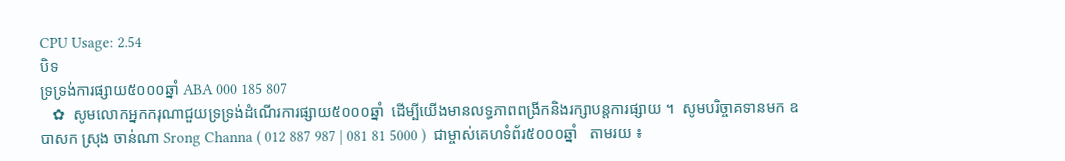CPU Usage: 2.54
បិទ
ទ្រទ្រង់ការផ្សាយ៥០០០ឆ្នាំ ABA 000 185 807
   ✿  សូមលោកអ្នកករុណាជួយទ្រទ្រង់ដំណើរការផ្សាយ៥០០០ឆ្នាំ  ដើម្បីយើងមានលទ្ធភាពពង្រីកនិងរក្សាបន្តការផ្សាយ ។  សូមបរិច្ចាគទានមក ឧបាសក ស្រុង ចាន់ណា Srong Channa ( 012 887 987 | 081 81 5000 )  ជាម្ចាស់គេហទំព័រ៥០០០ឆ្នាំ   តាមរយ ៖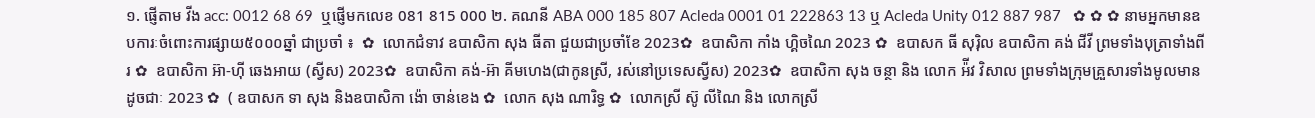១. ផ្ញើតាម វីង acc: 0012 68 69  ឬផ្ញើមកលេខ 081 815 000 ២. គណនី ABA 000 185 807 Acleda 0001 01 222863 13 ឬ Acleda Unity 012 887 987   ✿ ✿ ✿ នាមអ្នកមានឧបការៈចំពោះការផ្សាយ៥០០០ឆ្នាំ ជាប្រចាំ ៖  ✿  លោកជំទាវ ឧបាសិកា សុង ធីតា ជួយជាប្រចាំខែ 2023✿  ឧបាសិកា កាំង ហ្គិចណៃ 2023 ✿  ឧបាសក ធី សុរ៉ិល ឧបាសិកា គង់ ជីវី ព្រមទាំងបុត្រាទាំងពីរ ✿  ឧបាសិកា អ៊ា-ហុី ឆេងអាយ (ស្វីស) 2023✿  ឧបាសិកា គង់-អ៊ា គីមហេង(ជាកូនស្រី, រស់នៅប្រទេសស្វីស) 2023✿  ឧបាសិកា សុង ចន្ថា និង លោក អ៉ីវ វិសាល ព្រមទាំងក្រុមគ្រួសារទាំងមូលមានដូចជាៈ 2023 ✿  ( ឧបាសក ទា សុង និងឧបាសិកា ង៉ោ ចាន់ខេង ✿  លោក សុង ណារិទ្ធ ✿  លោកស្រី ស៊ូ លីណៃ និង លោកស្រី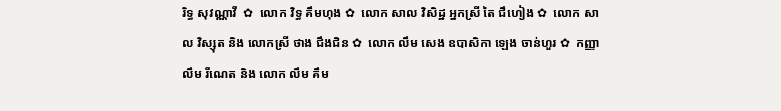រិទ្ធ សុវណ្ណាវី  ✿  លោក វិទ្ធ គឹមហុង ✿  លោក សាល វិសិដ្ឋ អ្នកស្រី តៃ ជឹហៀង ✿  លោក សាល វិស្សុត និង លោកស្រី ថាង ជឹងជិន ✿  លោក លឹម សេង ឧបាសិកា ឡេង ចាន់ហួរ ✿  កញ្ញា លឹម រីណេត និង លោក លឹម គឹម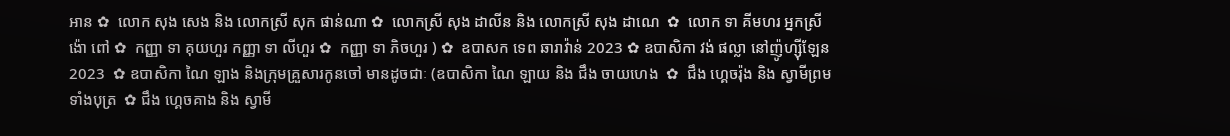អាន ✿  លោក សុង សេង និង លោកស្រី សុក ផាន់ណា ✿  លោកស្រី សុង ដាលីន និង លោកស្រី សុង ដាណេ  ✿  លោក ទា គីមហរ អ្នកស្រី ង៉ោ ពៅ ✿  កញ្ញា ទា គុយហួរ កញ្ញា ទា លីហួរ ✿  កញ្ញា ទា ភិចហួរ ) ✿  ឧបាសក ទេព ឆារាវ៉ាន់ 2023 ✿ ឧបាសិកា វង់ ផល្លា នៅញ៉ូហ្ស៊ីឡែន 2023  ✿ ឧបាសិកា ណៃ ឡាង និងក្រុមគ្រួសារកូនចៅ មានដូចជាៈ (ឧបាសិកា ណៃ ឡាយ និង ជឹង ចាយហេង  ✿  ជឹង ហ្គេចរ៉ុង និង ស្វាមីព្រមទាំងបុត្រ  ✿ ជឹង ហ្គេចគាង និង ស្វាមី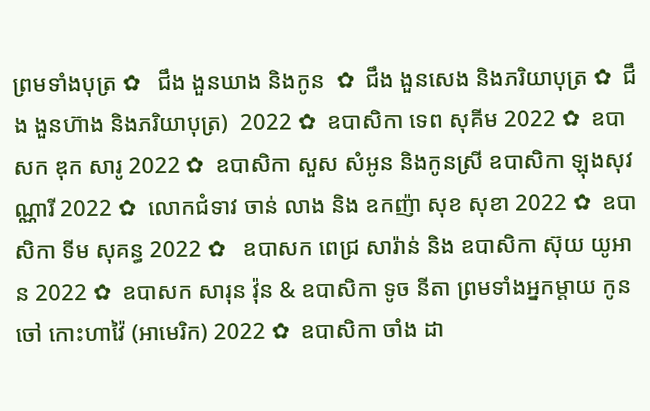ព្រមទាំងបុត្រ ✿   ជឹង ងួនឃាង និងកូន  ✿  ជឹង ងួនសេង និងភរិយាបុត្រ ✿  ជឹង ងួនហ៊ាង និងភរិយាបុត្រ)  2022 ✿  ឧបាសិកា ទេព សុគីម 2022 ✿  ឧបាសក ឌុក សារូ 2022 ✿  ឧបាសិកា សួស សំអូន និងកូនស្រី ឧបាសិកា ឡុងសុវណ្ណារី 2022 ✿  លោកជំទាវ ចាន់ លាង និង ឧកញ៉ា សុខ សុខា 2022 ✿  ឧបាសិកា ទីម សុគន្ធ 2022 ✿   ឧបាសក ពេជ្រ សារ៉ាន់ និង ឧបាសិកា ស៊ុយ យូអាន 2022 ✿  ឧបាសក សារុន វ៉ុន & ឧបាសិកា ទូច នីតា ព្រមទាំងអ្នកម្តាយ កូនចៅ កោះហាវ៉ៃ (អាមេរិក) 2022 ✿  ឧបាសិកា ចាំង ដា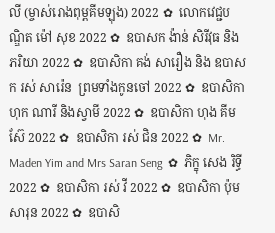លី (ម្ចាស់រោងពុម្ពគីមឡុង) 2022 ✿  លោកវេជ្ជបណ្ឌិត ម៉ៅ សុខ 2022 ✿  ឧបាសក ង៉ាន់ សិរីវុធ និងភរិយា 2022 ✿  ឧបាសិកា គង់ សារឿង និង ឧបាសក រស់ សារ៉េន  ព្រមទាំងកូនចៅ 2022 ✿  ឧបាសិកា ហុក ណារី និងស្វាមី 2022 ✿  ឧបាសិកា ហុង គីមស៊ែ 2022 ✿  ឧបាសិកា រស់ ជិន 2022 ✿  Mr. Maden Yim and Mrs Saran Seng  ✿  ភិក្ខុ សេង រិទ្ធី 2022 ✿  ឧបាសិកា រស់ វី 2022 ✿  ឧបាសិកា ប៉ុម សារុន 2022 ✿  ឧបាសិ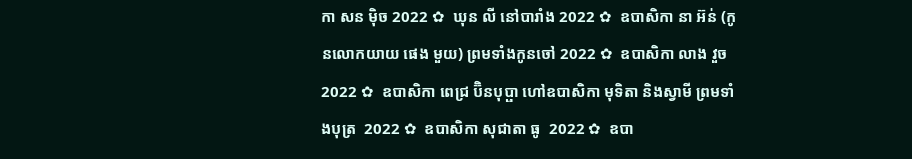កា សន ម៉ិច 2022 ✿  ឃុន លី នៅបារាំង 2022 ✿  ឧបាសិកា នា អ៊ន់ (កូនលោកយាយ ផេង មួយ) ព្រមទាំងកូនចៅ 2022 ✿  ឧបាសិកា លាង វួច  2022 ✿  ឧបាសិកា ពេជ្រ ប៊ិនបុប្ផា ហៅឧបាសិកា មុទិតា និងស្វាមី ព្រមទាំងបុត្រ  2022 ✿  ឧបាសិកា សុជាតា ធូ  2022 ✿  ឧបា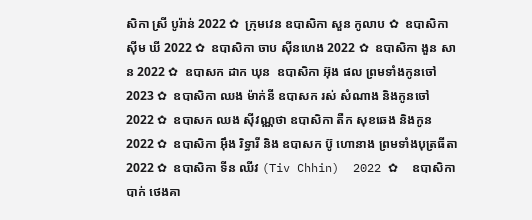សិកា ស្រី បូរ៉ាន់ 2022 ✿  ក្រុមវេន ឧបាសិកា សួន កូលាប ✿  ឧបាសិកា ស៊ីម ឃី 2022 ✿  ឧបាសិកា ចាប ស៊ីនហេង 2022 ✿  ឧបាសិកា ងួន សាន 2022 ✿  ឧបាសក ដាក ឃុន  ឧបាសិកា អ៊ុង ផល ព្រមទាំងកូនចៅ 2023 ✿  ឧបាសិកា ឈង ម៉ាក់នី ឧបាសក រស់ សំណាង និងកូនចៅ  2022 ✿  ឧបាសក ឈង សុីវណ្ណថា ឧបាសិកា តឺក សុខឆេង និងកូន 2022 ✿  ឧបាសិកា អុឹង រិទ្ធារី និង ឧបាសក ប៊ូ ហោនាង ព្រមទាំងបុត្រធីតា  2022 ✿  ឧបាសិកា ទីន ឈីវ (Tiv Chhin)  2022 ✿  ឧបាសិកា បាក់ ថេងគា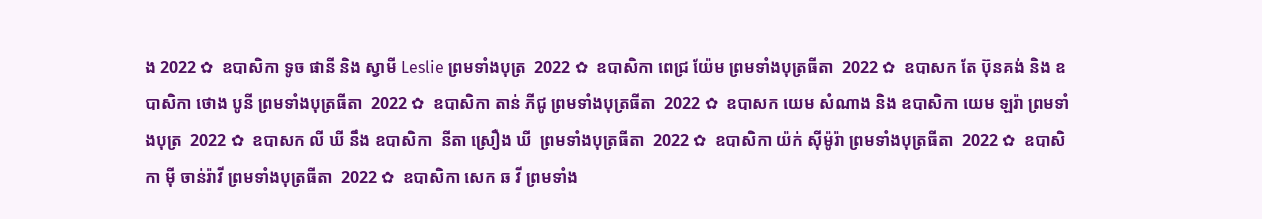ង 2022 ✿  ឧបាសិកា ទូច ផានី និង ស្វាមី Leslie ព្រមទាំងបុត្រ  2022 ✿  ឧបាសិកា ពេជ្រ យ៉ែម ព្រមទាំងបុត្រធីតា  2022 ✿  ឧបាសក តែ ប៊ុនគង់ និង ឧបាសិកា ថោង បូនី ព្រមទាំងបុត្រធីតា  2022 ✿  ឧបាសិកា តាន់ ភីជូ ព្រមទាំងបុត្រធីតា  2022 ✿  ឧបាសក យេម សំណាង និង ឧបាសិកា យេម ឡរ៉ា ព្រមទាំងបុត្រ  2022 ✿  ឧបាសក លី ឃី នឹង ឧបាសិកា  នីតា ស្រឿង ឃី  ព្រមទាំងបុត្រធីតា  2022 ✿  ឧបាសិកា យ៉ក់ សុីម៉ូរ៉ា ព្រមទាំងបុត្រធីតា  2022 ✿  ឧបាសិកា មុី ចាន់រ៉ាវី ព្រមទាំងបុត្រធីតា  2022 ✿  ឧបាសិកា សេក ឆ វី ព្រមទាំង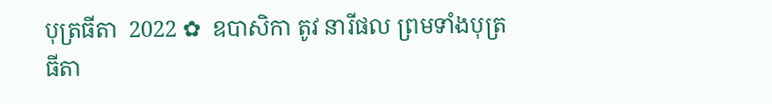បុត្រធីតា  2022 ✿  ឧបាសិកា តូវ នារីផល ព្រមទាំងបុត្រធីតា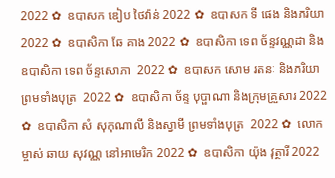2022 ✿  ឧបាសក ឌៀប ថៃវ៉ាន់ 2022 ✿  ឧបាសក ទី ផេង និងភរិយា 2022 ✿  ឧបាសិកា ឆែ គាង 2022 ✿  ឧបាសិកា ទេព ច័ន្ទវណ្ណដា និង ឧបាសិកា ទេព ច័ន្ទសោភា  2022 ✿  ឧបាសក សោម រតនៈ និងភរិយា ព្រមទាំងបុត្រ  2022 ✿  ឧបាសិកា ច័ន្ទ បុប្ផាណា និងក្រុមគ្រួសារ 2022 ✿  ឧបាសិកា សំ សុកុណាលី និងស្វាមី ព្រមទាំងបុត្រ  2022 ✿  លោកម្ចាស់ ឆាយ សុវណ្ណ នៅអាមេរិក 2022 ✿  ឧបាសិកា យ៉ុង វុត្ថារី 2022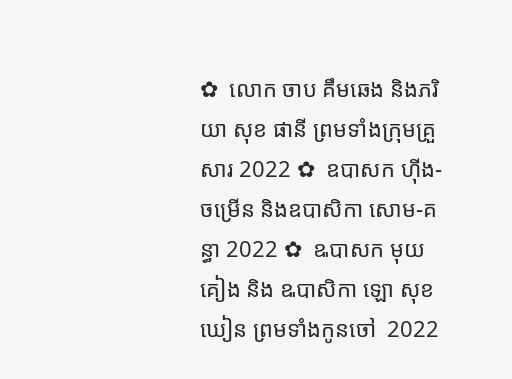✿  លោក ចាប គឹមឆេង និងភរិយា សុខ ផានី ព្រមទាំងក្រុមគ្រួសារ 2022 ✿  ឧបាសក ហ៊ីង-ចម្រើន និងឧបាសិកា សោម-គន្ធា 2022 ✿  ឩបាសក មុយ គៀង និង ឩបាសិកា ឡោ សុខឃៀន ព្រមទាំងកូនចៅ  2022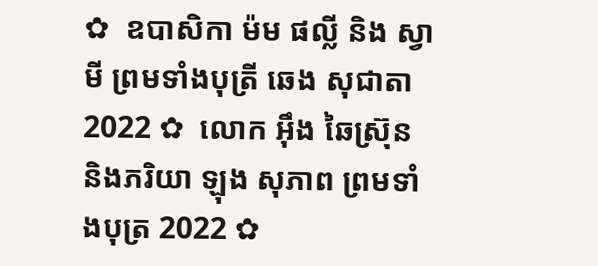✿  ឧបាសិកា ម៉ម ផល្លី និង ស្វាមី ព្រមទាំងបុត្រី ឆេង សុជាតា 2022 ✿  លោក អ៊ឹង ឆៃស្រ៊ុន និងភរិយា ឡុង សុភាព ព្រមទាំងបុត្រ 2022 ✿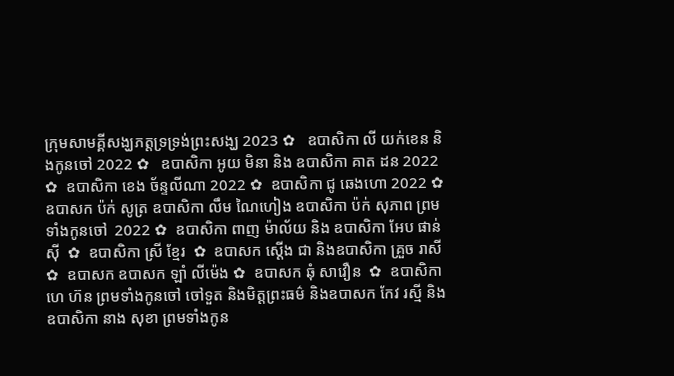ក្រុមសាមគ្គីសង្ឃភត្តទ្រទ្រង់ព្រះសង្ឃ 2023 ✿   ឧបាសិកា លី យក់ខេន និងកូនចៅ 2022 ✿   ឧបាសិកា អូយ មិនា និង ឧបាសិកា គាត ដន 2022 ✿  ឧបាសិកា ខេង ច័ន្ទលីណា 2022 ✿  ឧបាសិកា ជូ ឆេងហោ 2022 ✿  ឧបាសក ប៉ក់ សូត្រ ឧបាសិកា លឹម ណៃហៀង ឧបាសិកា ប៉ក់ សុភាព ព្រមទាំងកូនចៅ  2022 ✿  ឧបាសិកា ពាញ ម៉ាល័យ និង ឧបាសិកា អែប ផាន់ស៊ី  ✿  ឧបាសិកា ស្រី ខ្មែរ  ✿  ឧបាសក ស្តើង ជា និងឧបាសិកា គ្រួច រាសី  ✿  ឧបាសក ឧបាសក ឡាំ លីម៉េង ✿  ឧបាសក ឆុំ សាវឿន  ✿  ឧបាសិកា ហេ ហ៊ន ព្រមទាំងកូនចៅ ចៅទួត និងមិត្តព្រះធម៌ និងឧបាសក កែវ រស្មី និងឧបាសិកា នាង សុខា ព្រមទាំងកូន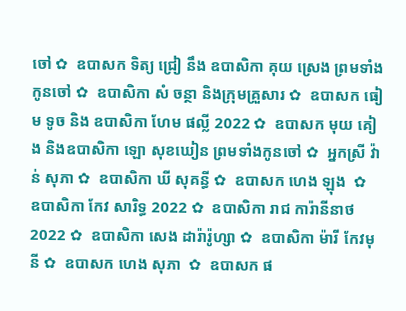ចៅ ✿  ឧបាសក ទិត្យ ជ្រៀ នឹង ឧបាសិកា គុយ ស្រេង ព្រមទាំងកូនចៅ ✿  ឧបាសិកា សំ ចន្ថា និងក្រុមគ្រួសារ ✿  ឧបាសក ធៀម ទូច និង ឧបាសិកា ហែម ផល្លី 2022 ✿  ឧបាសក មុយ គៀង និងឧបាសិកា ឡោ សុខឃៀន ព្រមទាំងកូនចៅ ✿  អ្នកស្រី វ៉ាន់ សុភា ✿  ឧបាសិកា ឃី សុគន្ធី ✿  ឧបាសក ហេង ឡុង  ✿  ឧបាសិកា កែវ សារិទ្ធ 2022 ✿  ឧបាសិកា រាជ ការ៉ានីនាថ 2022 ✿  ឧបាសិកា សេង ដារ៉ារ៉ូហ្សា ✿  ឧបាសិកា ម៉ារី កែវមុនី ✿  ឧបាសក ហេង សុភា  ✿  ឧបាសក ផ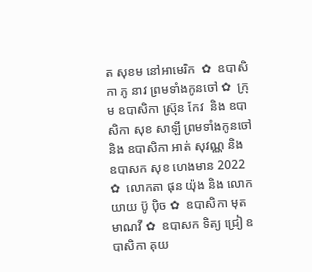ត សុខម នៅអាមេរិក  ✿  ឧបាសិកា ភូ នាវ ព្រមទាំងកូនចៅ ✿  ក្រុម ឧបាសិកា ស្រ៊ុន កែវ  និង ឧបាសិកា សុខ សាឡី ព្រមទាំងកូនចៅ និង ឧបាសិកា អាត់ សុវណ្ណ និង  ឧបាសក សុខ ហេងមាន 2022 ✿  លោកតា ផុន យ៉ុង និង លោកយាយ ប៊ូ ប៉ិច ✿  ឧបាសិកា មុត មាណវី ✿  ឧបាសក ទិត្យ ជ្រៀ ឧបាសិកា គុយ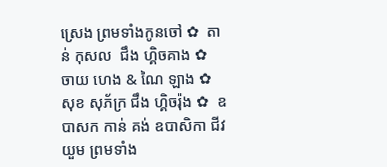ស្រេង ព្រមទាំងកូនចៅ ✿  តាន់ កុសល  ជឹង ហ្គិចគាង ✿  ចាយ ហេង & ណៃ ឡាង ✿  សុខ សុភ័ក្រ ជឹង ហ្គិចរ៉ុង ✿  ឧបាសក កាន់ គង់ ឧបាសិកា ជីវ យួម ព្រមទាំង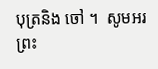បុត្រនិង ចៅ ។  សូមអរព្រះ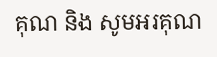គុណ និង សូមអរគុណ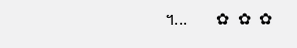។...       ✿  ✿  ✿